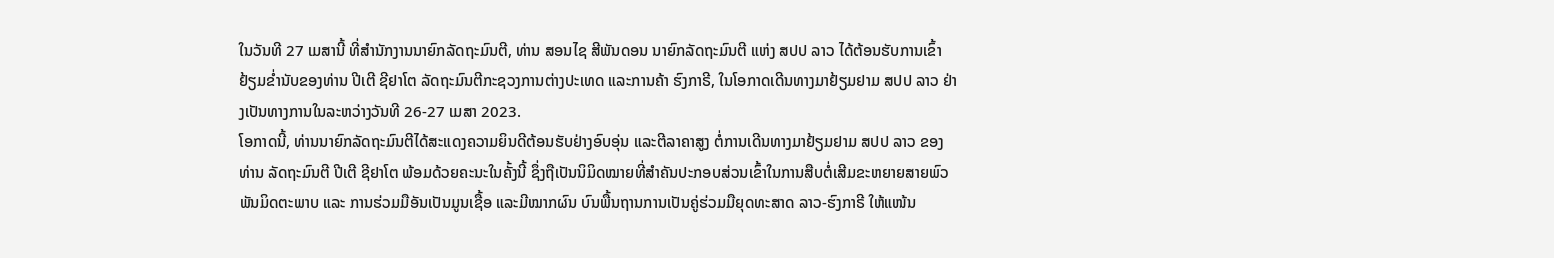ໃນວັນທີ 27 ເມສານີ້ ທີ່ສໍານັກງານນາຍົກລັດຖະມົນຕີ, ທ່ານ ສອນໄຊ ສີພັນດອນ ນາຍົກລັດຖະມົນຕີ ແຫ່ງ ສປປ ລາວ ໄດ້ຕ້ອນຮັບການເຂົ້າຢ້ຽມຂໍ່ານັບຂອງທ່ານ ປີເຕີ ຊີຢາໂຕ ລັດຖະມົນຕີກະຊວງການຕ່າງປະເທດ ແລະການຄ້າ ຮົງກາຣີ, ໃນໂອກາດເດີນທາງມາຢ້ຽມຢາມ ສປປ ລາວ ຢ່າງເປັນທາງການໃນລະຫວ່າງວັນທີ 26-27 ເມສາ 2023.
ໂອກາດນີ້, ທ່ານນາຍົກລັດຖະມົນຕີໄດ້ສະແດງຄວາມຍິນດີຕ້ອນຮັບຢ່າງອົບອຸ່ນ ແລະຕີລາຄາສູງ ຕໍ່ການເດີນທາງມາຢ້ຽມຢາມ ສປປ ລາວ ຂອງທ່ານ ລັດຖະມົນຕີ ປີເຕີ ຊີຢາໂຕ ພ້ອມດ້ວຍຄະນະໃນຄັ້ງນີ້ ຊຶ່ງຖືເປັນນິມິດໝາຍທີ່ສໍາຄັນປະກອບສ່ວນເຂົ້າໃນການສືບຕໍ່ເສີມຂະຫຍາຍສາຍພົວພັນມິດຕະພາບ ແລະ ການຮ່ວມມືອັນເປັນມູນເຊື້ອ ແລະມີໝາກຜົນ ບົນພື້ນຖານການເປັນຄູ່ຮ່ວມມືຍຸດທະສາດ ລາວ-ຮົງກາຣີ ໃຫ້ແໜ້ນ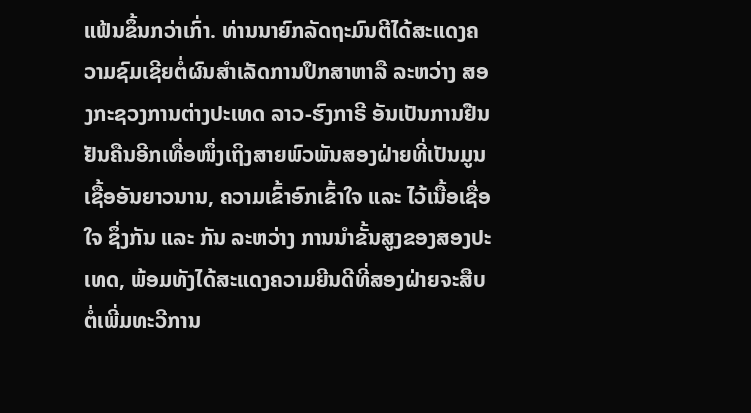ແຟ້ນຂຶ້ນກວ່າເກົ່າ. ທ່ານນາຍົກລັດຖະມົນຕີໄດ້ສະແດງຄວາມຊົມເຊີຍຕໍ່ຜົນສໍາເລັດການປຶກສາຫາລື ລະຫວ່າງ ສອງກະຊວງການຕ່າງປະເທດ ລາວ-ຮົງກາຣີ ອັນເປັນການຢືນຢັນຄືນອີກເທື່ອໜຶ່ງເຖິງສາຍພົວພັນສອງຝ່າຍທີ່ເປັນມູນເຊື້ອອັນຍາວນານ, ຄວາມເຂົ້າອົກເຂົ້າໃຈ ແລະ ໄວ້ເນື້ອເຊື່ອໃຈ ຊຶ່ງກັນ ແລະ ກັນ ລະຫວ່າງ ການນໍາຂັ້ນສູງຂອງສອງປະເທດ, ພ້ອມທັງໄດ້ສະແດງຄວາມຍີນດີທີ່ສອງຝ່າຍຈະສືບຕໍ່ເພີ່ມທະວີການ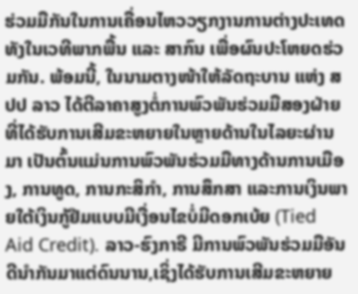ຮ່ວມມືກັນໃນການເຄື່ອນໄຫວວຽກງານການຕ່າງປະເທດ ທັງໃນເວທີພາກພື້ນ ແລະ ສາກົນ ເພື່ອຜົນປະໂຫຍດຮ່ວມກັນ. ພ້ອມນີ້, ໃນນາມຕາງໜ້າໃຫ້ລັດຖະບານ ແຫ່ງ ສປປ ລາວ ໄດ້ຕີລາຄາສູງຕໍ່ການພົວພັນຮ່ວມມືສອງຝ່າຍທີ່ໄດ້ຮັບການເສີມຂະຫຍາຍໃນຫຼາຍດ້ານໃນໄລຍະຜ່ານມາ ເປັນຕົ້ນແມ່ນການພົວພັນຮ່ວມມືທາງດ້ານການເມືອງ, ການທູດ, ການກະສິກໍາ, ການສຶກສາ ແລະການເງິນພາຍໃຕ້ເງິນກູ້ຢືມແບບມີເງື່ອນໄຂບໍ່ມີດອກເບ້ຍ (Tied Aid Credit). ລາວ-ຮົງກາຣີ ມີການພົວພັນຮ່ວມມືອັນດີນໍາກັນມາແຕ່ດົນນານ,ເຊິ່ງໄດ້ຮັບການເສີມຂະຫຍາຍ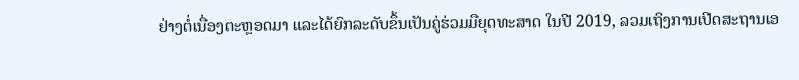ຢ່າງຕໍ່ເນື່ອງຕະຫຼອດມາ ແລະໄດ້ຍົກລະດັບຂຶ້ນເປັນຄູ່ຮ່ວມມືຍຸດທະສາດ ໃນປີ 2019, ລວມເຖິງການເປີດສະຖານເອ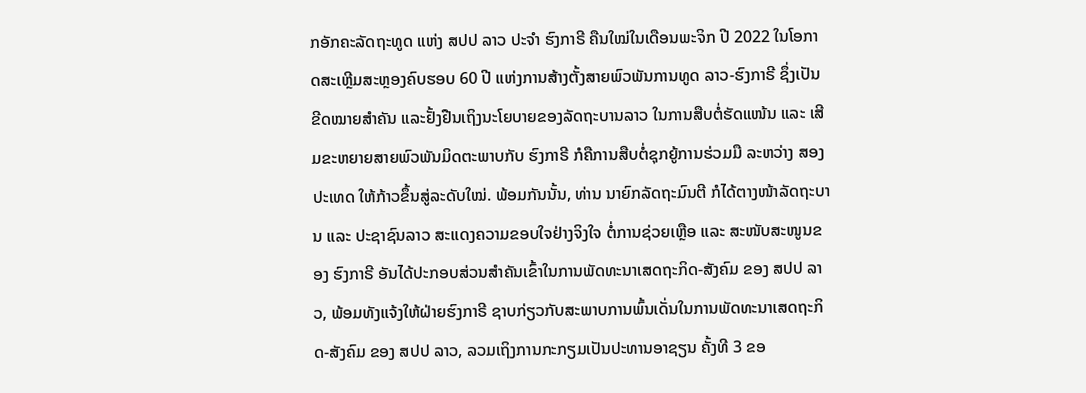ກອັກຄະລັດຖະທູດ ແຫ່ງ ສປປ ລາວ ປະຈໍາ ຮົງກາຣີ ຄືນໃໝ່ໃນເດືອນພະຈິກ ປີ 2022 ໃນໂອກາດສະເຫຼີມສະຫຼອງຄົບຮອບ 60 ປີ ແຫ່ງການສ້າງຕັ້ງສາຍພົວພັນການທູດ ລາວ-ຮົງກາຣີ ຊຶ່ງເປັນຂີດໝາຍສໍາຄັນ ແລະຢັ້ງຢືນເຖິງນະໂຍບາຍຂອງລັດຖະບານລາວ ໃນການສືບຕໍ່ຮັດແໜ້ນ ແລະ ເສີມຂະຫຍາຍສາຍພົວພັນມິດຕະພາບກັບ ຮົງກາຣີ ກໍຄືການສືບຕໍ່ຊຸກຍູ້ການຮ່ວມມື ລະຫວ່າງ ສອງປະເທດ ໃຫ້ກ້າວຂຶ້ນສູ່ລະດັບໃໝ່. ພ້ອມກັນນັ້ນ, ທ່ານ ນາຍົກລັດຖະມົນຕີ ກໍໄດ້ຕາງໜ້າລັດຖະບານ ແລະ ປະຊາຊົນລາວ ສະແດງຄວາມຂອບໃຈຢ່າງຈິງໃຈ ຕໍ່ການຊ່ວຍເຫຼືອ ແລະ ສະໜັບສະໜູນຂອງ ຮົງກາຣີ ອັນໄດ້ປະກອບສ່ວນສໍາຄັນເຂົ້າໃນການພັດທະນາເສດຖະກິດ-ສັງຄົມ ຂອງ ສປປ ລາວ, ພ້ອມທັງແຈ້ງໃຫ້ຝ່າຍຮົງກາຣີ ຊາບກ່ຽວກັບສະພາບການພົ້ນເດັ່ນໃນການພັດທະນາເສດຖະກິດ-ສັງຄົມ ຂອງ ສປປ ລາວ, ລວມເຖິງການກະກຽມເປັນປະທານອາຊຽນ ຄັ້ງທີ 3 ຂອ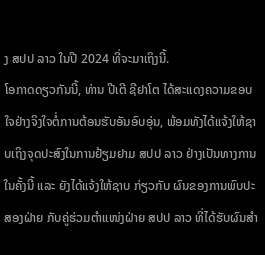ງ ສປປ ລາວ ໃນປີ 2024 ທີ່ຈະມາເຖິງນີ້.
ໂອກາດດຽວກັນນີ້, ທ່ານ ປີເຕີ ຊີຢາໂຕ ໄດ້ສະແດງຄວາມຂອບໃຈຢ່າງຈິງໃຈຕໍ່ການຕ້ອນຮັບອັນອົບອຸ່ນ, ພ້ອມທັງໄດ້ແຈ້ງໃຫ້ຊາບເຖິງຈຸດປະສົງໃນການຢ້ຽມຢາມ ສປປ ລາວ ຢ່າງເປັນທາງການ ໃນຄັ້ງນີ້ ແລະ ຍັງໄດ້ແຈ້ງໃຫ້ຊາບ ກ່ຽວກັບ ຜົນຂອງການພົບປະສອງຝ່າຍ ກັບຄູ່ຮ່ວມຕໍາແໜ່ງຝ່າຍ ສປປ ລາວ ທີ່ໄດ້ຮັບຜົນສໍາ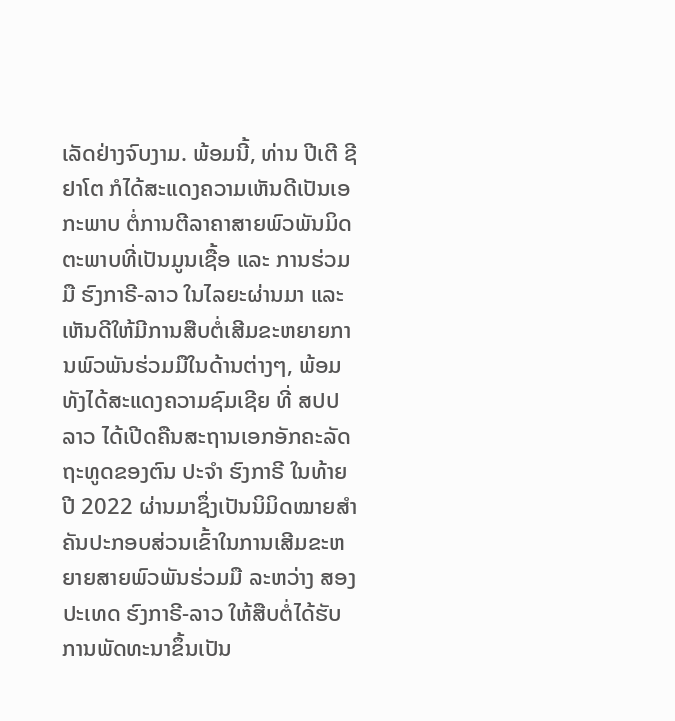ເລັດຢ່າງຈົບງາມ. ພ້ອມນີ້, ທ່ານ ປີເຕີ ຊີຢາໂຕ ກໍໄດ້ສະແດງຄວາມເຫັນດີເປັນເອກະພາບ ຕໍ່ການຕີລາຄາສາຍພົວພັນມິດຕະພາບທີ່ເປັນມູນເຊື້ອ ແລະ ການຮ່ວມມື ຮົງກາຣີ-ລາວ ໃນໄລຍະຜ່ານມາ ແລະ ເຫັນດີໃຫ້ມີການສືບຕໍ່ເສີມຂະຫຍາຍການພົວພັນຮ່ວມມືໃນດ້ານຕ່າງໆ, ພ້ອມທັງໄດ້ສະແດງຄວາມຊົມເຊີຍ ທີ່ ສປປ ລາວ ໄດ້ເປີດຄືນສະຖານເອກອັກຄະລັດຖະທູດຂອງຕົນ ປະຈໍາ ຮົງກາຣີ ໃນທ້າຍປີ 2022 ຜ່ານມາຊຶ່ງເປັນນິມິດໝາຍສໍາຄັນປະກອບສ່ວນເຂົ້າໃນການເສີມຂະຫຍາຍສາຍພົວພັນຮ່ວມມື ລະຫວ່າງ ສອງປະເທດ ຮົງກາຣີ-ລາວ ໃຫ້ສືບຕໍ່ໄດ້ຮັບການພັດທະນາຂຶ້ນເປັນ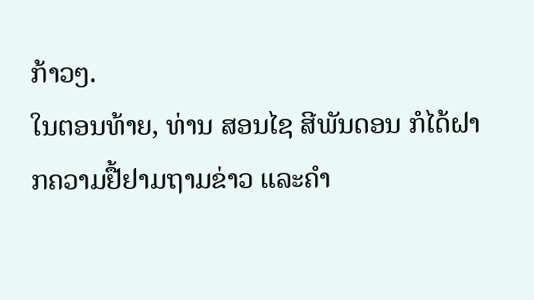ກ້າວໆ.
ໃນຕອນທ້າຍ, ທ່ານ ສອນໄຊ ສີພັນດອນ ກໍໄດ້ຝາກຄວາມຢື້ຢາມຖາມຂ່າວ ແລະຄໍາ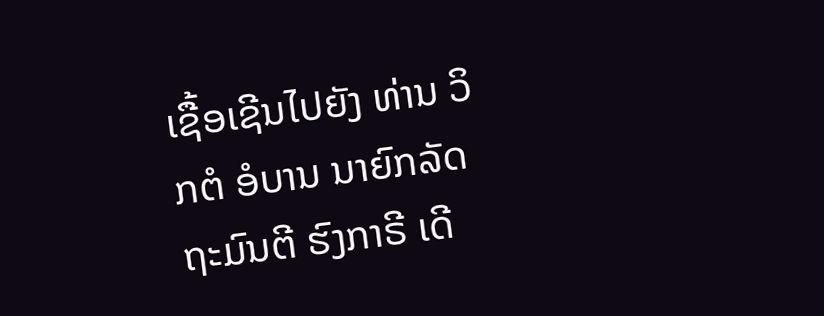ເຊື້ອເຊີນໄປຍັງ ທ່ານ ວິກຕໍ ອໍບານ ນາຍົກລັດຖະມົນຕີ ຮົງກາຣີ ເດີ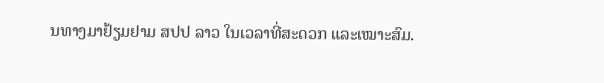ນທາງມາຢ້ຽມຢາມ ສປປ ລາວ ໃນເວລາທີ່ສະດວກ ແລະເໝາະສົມ.